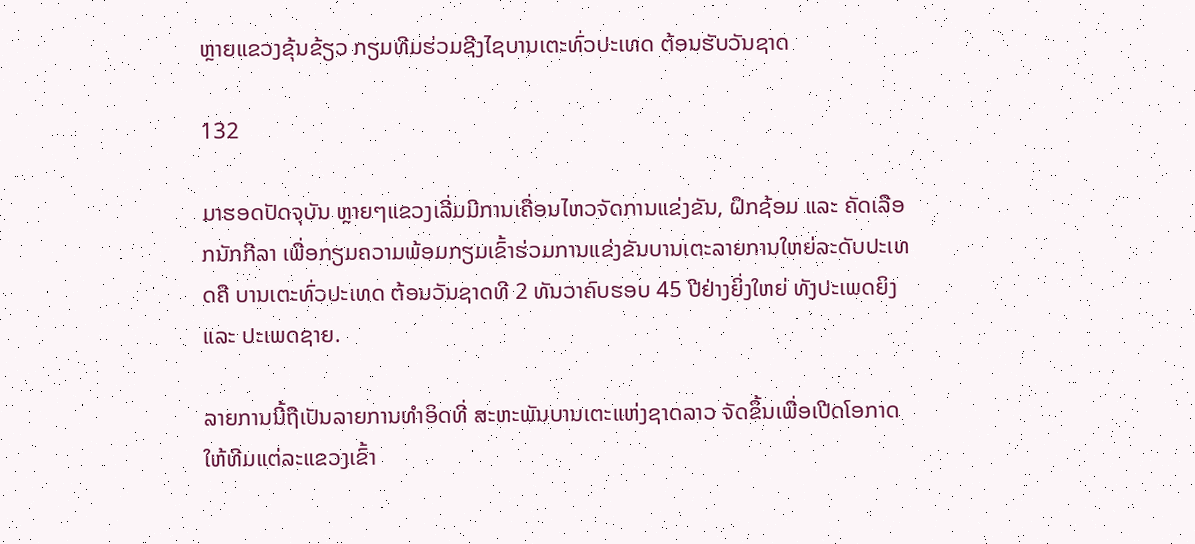ຫຼາຍແຂວງຂຸ້ນຂ້ຽວ ກຽມທີມຮ່ວມຊີງໄຊບານເຕະທົ່ວປະເທດ ຕ້ອນຮັບວັນຊາດ

132

ມາຮອດປັດຈຸບັນ ຫຼາຍໆແຂວງເລີ່ມມີການເຄື່ອນໄຫວຈັດການແຂ່ງຂັນ, ຝຶກຊ້ອມ ແລະ ຄັດເລືອກນັກກີລາ ເພື່ອກຽມຄວາມພ້ອມກຽມເຂົ້າຮ່ວມການແຂ່ງຂັນບານເຕະລາຍການໃຫຍ່ລະດັບປະເທດຄື ບານເຕະທົ່ວປະເທດ ຕ້ອນວັນຊາດທີ 2 ທັນວາຄົບຮອບ 45 ປີຢ່າງຍິ່ງໃຫຍ່ ທັງປະເພດຍິງ ແລະ ປະເພດຊາຍ.

ລາຍການນີ້ຖືເປັນລາຍການທໍາອິດທີ່ ສະຫະພັນບານເຕະແຫ່ງຊາດລາວ ຈັດຂຶ້ນເພື່ອເປີດໂອກາດໃຫ້ທີມແຕ່ລະແຂວງເຂົ້າ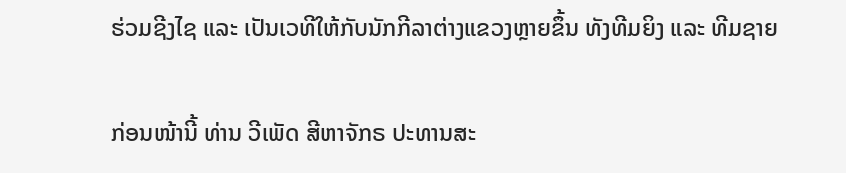ຮ່ວມຊີງໄຊ ແລະ ເປັນເວທີໃຫ້ກັບນັກກີລາຕ່າງແຂວງຫຼາຍຂຶ້ນ ທັງທີມຍິງ ແລະ ທີມຊາຍ

ກ່ອນໜ້ານີ້ ທ່ານ ວີເພັດ ສີຫາຈັກຣ ປະທານສະ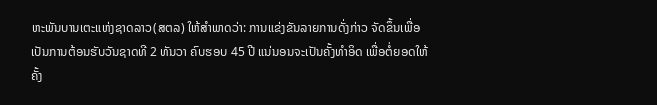ຫະພັນບານເຕະແຫ່ງຊາດລາວ(ສຕລ) ໃຫ້ສໍາພາດວ່າ: ການແຂ່ງຂັນລາຍການດັ່ງກ່າວ ຈັດຂຶ້ນເພື່ອເປັນການຕ້ອນຮັບວັນຊາດທີ 2 ທັນວາ ຄົບຮອບ 45 ປີ ແນ່ນອນຈະເປັນຄັ້ງທໍາອິດ ເພື່ອຕໍ່ຍອດໃຫ້ຄັ້ງ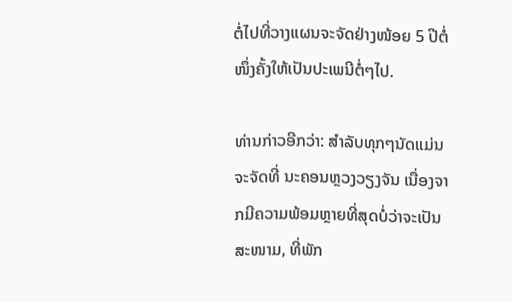ຕໍ່ໄປທີ່ວາງແຜນຈະຈັດຢ່າງໜ້ອຍ 5 ປີຕໍ່ໜຶ່ງຄັ້ງໃຫ້ເປັນປະເພນີຕໍ່ໆໄປ.

ທ່ານກ່າວອີກວ່າ: ສໍາລັບທຸກໆນັດແມ່ນຈະຈັດທີ່ ນະຄອນຫຼວງວຽງຈັນ ເນື່ອງຈາກມີຄວາມພ້ອມຫຼາຍທີ່ສຸດບໍ່ວ່າຈະເປັນ ສະໜາມ, ທີ່ພັກ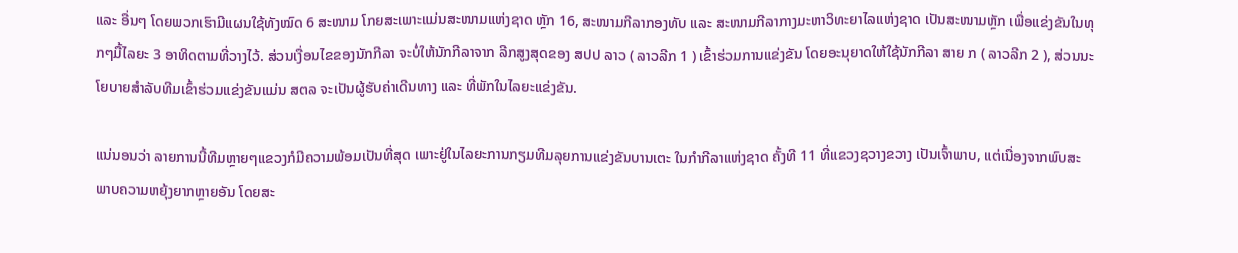ແລະ ອື່ນໆ ໂດຍພວກເຮົາມີແຜນໃຊ້ທັງໝົດ 6 ສະໜາມ ໂກຍສະເພາະແມ່ນສະໜາມແຫ່ງຊາດ ຫຼັກ 16, ສະໜາມກີລາກອງທັບ ແລະ ສະໜາມກີລາກາງມະຫາວິທະຍາໄລແຫ່ງຊາດ ເປັນສະໜາມຫຼັກ ເພື່ອແຂ່ງຂັນໃນທຸກໆມື້ໄລຍະ 3 ອາທິດຕາມທີ່ວາງໄວ້. ສ່ວນເງື່ອນໄຂຂອງນັກກີລາ ຈະບໍ່ໃຫ້ນັກກີລາຈາກ ລີກສູງສຸດຂອງ ສປປ ລາວ ( ລາວລີກ 1 ) ເຂົ້າຮ່ວມການແຂ່ງຂັນ ໂດຍອະນຸຍາດໃຫ້ໃຊ້ນັກກີລາ ສາຍ ກ ( ລາວລີກ 2 ), ສ່ວນນະໂຍບາຍສໍາລັບທີມເຂົ້າຮ່ວມແຂ່ງຂັນແມ່ນ ສຕລ ຈະເປັນຜູ້ຮັບຄ່າເດີນທາງ ແລະ ທີ່ພັກໃນໄລຍະແຂ່ງຂັນ.

ແນ່ນອນວ່າ ລາຍການນີ້ທີມຫຼາຍໆແຂວງກໍມີຄວາມພ້ອມເປັນທີ່ສຸດ ເພາະຢູ່ໃນໄລຍະການກຽມທີມລຸຍການແຂ່ງຂັນບານເຕະ ໃນກໍາກີລາແຫ່ງຊາດ ຄັ້ງທີ 11 ທີ່ແຂວງຊວາງຂວາງ ເປັນເຈົ້າພາບ, ແຕ່ເນື່ອງຈາກພົບສະພາບຄວາມຫຍຸ້ງຍາກຫຼາຍອັນ ໂດຍສະ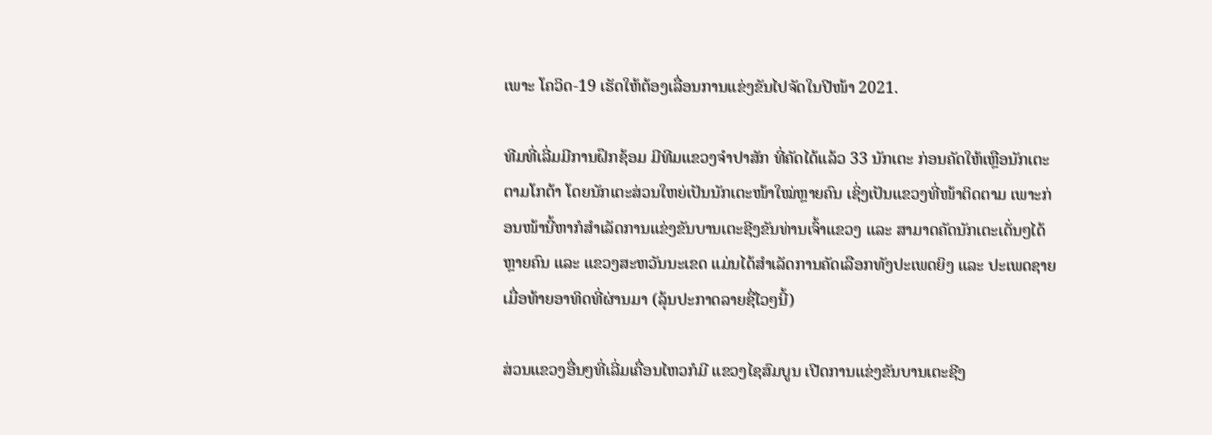ເພາະ ໂຄວິດ-19 ເຮັດໃຫ້ຕ້ອງເລື່ອນການແຂ່ງຂັນໄປຈັດໃນປີໜ້າ 2021.

ທີມທີ່ເລີ່ມມີການຝຶກຊ້ອມ ມີທີມແຂວງຈໍາປາສັກ ທີ່ຄັດໄດ້ແລ້ວ 33 ນັກເຕະ ກ່ອນຄັດໃຫ້ເຫຼືອນັກເຕະຕາມໂກຕ້າ ໂດຍນັກເຕະສ່ວນໃຫຍ່ເປັນນັກເຕະໜ້າໃໝ່ຫຼາຍຄົນ ເຊິ່ງເປັນແຂວງທີ່ໜ້າຕິດຕາມ ເພາະກ່ອນໜ້ານີ້ຫາກໍສໍາເລັດການແຂ່ງຂັນບານເຕະຊີງຂັນທ່ານເຈົ້າແຂວງ ແລະ ສາມາດຄັດນັກເຕະເດັ່ນໆໄດ້ຫຼາຍຄົນ ແລະ ແຂວງສະຫວັນນະເຂດ ແມ່ນໄດ້ສໍາເລັດການຄັດເລືອກທັງປະເພດຍິງ ແລະ ປະເພດຊາຍ ເມື່ອທ້າຍອາທິດທີ່ຜ່ານມາ (ລຸ້ນປະກາດລາຍຊື່ໄວໆນີ້)

ສ່ວນແຂວງອື່ນໆທີ່ເລີ່ມເຄື່ອນໄຫວກໍມີ ແຂວງໄຊສົມບູນ ເປີດການແຂ່ງຂັນບານເຕະຊີງ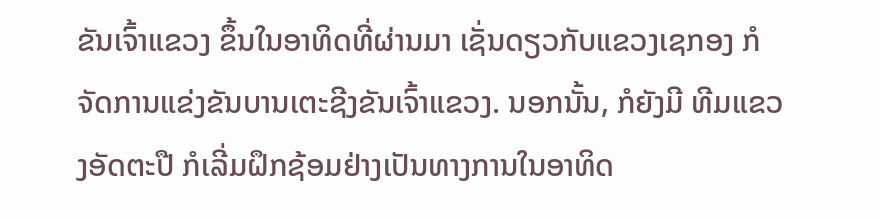ຂັນເຈົ້າແຂວງ ຂຶ້ນໃນອາທິດທີ່ຜ່ານມາ ເຊັ່ນດຽວກັບແຂວງເຊກອງ ກໍຈັດການແຂ່ງຂັນບານເຕະຊີງຂັນເຈົ້າແຂວງ. ນອກນັ້ນ, ກໍຍັງມີ ທີມແຂວງອັດຕະປື ກໍເລີ່ມຝຶກຊ້ອມຢ່າງເປັນທາງການໃນອາທິດ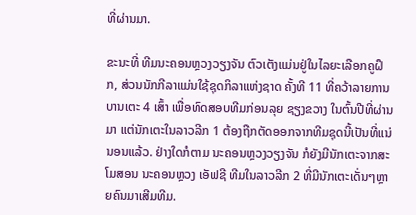ທີ່ຜ່ານມາ.

ຂະນະທີ່ ທີມນະຄອນຫຼວງວຽງຈັນ ຕົວເຕັງແມ່ນຢູ່ໃນໄລຍະເລືອກຄູຝຶກ, ສ່ວນນັກກີລາແມ່ນໃຊ້ຊຸດກິລາແຫ່ງຊາດ ຄັ້ງທີ 11 ທີ່ຄວ້າລາຍການບານເຕະ 4 ເສົ້າ ເພື່ອທົດສອບທີມກ່ອນລຸຍ ຊຽງຂວາງ ໃນຕົ້ນປີທີ່ຜ່ານມາ ແຕ່ນັກເຕະໃນລາວລີກ 1 ຕ້ອງຖືກຕັດອອກຈາກທີມຊຸດນີ້ເປັນທີ່ແນ່ນອນແລ້ວ. ຢ່າງໃດກໍຕາມ ນະຄອນຫຼວງວຽງຈັນ ກໍຍັງມີນັກເຕະຈາກສະໂມສອນ ນະຄອນຫຼວງ ເອັຟຊີ ທີມໃນລາວລີກ 2 ທີ່ມີນັກເຕະເດັ່ນໆຫຼາຍຄົນມາເສີມທີມ.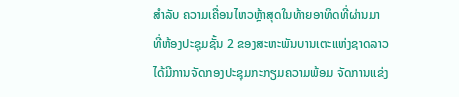ສໍາລັບ ຄວາມເຄື່ອນໄຫວຫຼ້າສຸດໃນທ້າຍອາທິດທີ່ຜ່ານມາ ທີ່ຫ້ອງປະຊຸມຊັ້ນ 2 ຂອງສະຫະພັນບານເຕະແຫ່ງຊາດລາວ ໄດ້ມີການຈັດກອງປະຊຸມກະກຽມຄວາມພ້ອມ ຈັດການແຂ່ງ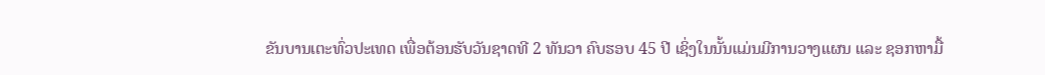ຂັນບານເຕະທົ່ວປະເທດ ເພື່ອຕ້ອນຮັບວັນຊາດທີ 2 ທັນວາ ຄົບຮອບ 45 ປີ ເຊິ່ງໃນນັ້ນແມ່ນມີການວາງແຜນ ແລະ ຊອກຫາມື້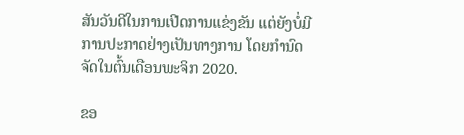ສັນວັນດີໃນການເປີດການແຂ່ງຂັນ ແຕ່ຍັງບໍ່ມີການປະກາດຢ່າງເປັນທາງການ ໂດຍກໍານົດຈັດໃນຕົ້ນເດືອນພະຈິກ 2020.

ຂອ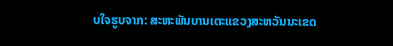ບໃຈຮູບຈາກ: ສະຫະພັນບານເຕະແຂວງສະຫວັນນະເຂດ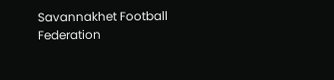Savannakhet Football Federation